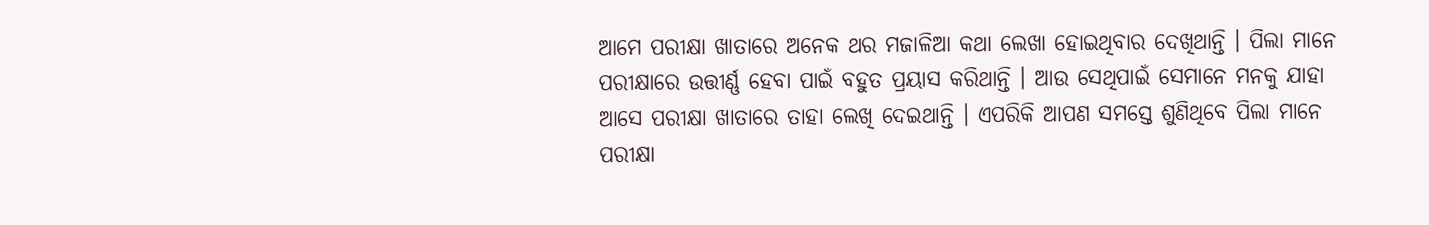ଆମେ ପରୀକ୍ଷା ଖାତାରେ ଅନେକ ଥର ମଜାଳିଆ କଥା ଲେଖା ହୋଇଥିବାର ଦେଖିଥାନ୍ତି । ପିଲା ମାନେ ପରୀକ୍ଷାରେ ଉତ୍ତୀର୍ଣ୍ଣ ହେବା ପାଇଁ ବହୁତ ପ୍ରୟାସ କରିଥାନ୍ତି । ଆଉ ସେଥିପାଇଁ ସେମାନେ ମନକୁ ଯାହା ଆସେ ପରୀକ୍ଷା ଖାତାରେ ତାହା ଲେଖି ଦେଇଥାନ୍ତି । ଏପରିକି ଆପଣ ସମସ୍ତେ ଶୁଣିଥିବେ ପିଲା ମାନେ ପରୀକ୍ଷା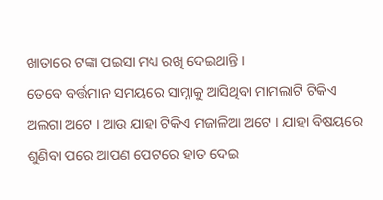ଖାତାରେ ଟଙ୍କା ପଇସା ମଧ୍ୟ ରଖି ଦେଇଥାନ୍ତି ।
ତେବେ ବର୍ତ୍ତମାନ ସମୟରେ ସାମ୍ନାକୁ ଆସିଥିବା ମାମଲାଟି ଟିକିଏ ଅଲଗା ଅଟେ । ଆଉ ଯାହା ଟିକିଏ ମଜାଳିଆ ଅଟେ । ଯାହା ବିଷୟରେ ଶୁଣିବା ପରେ ଆପଣ ପେଟରେ ହାତ ଦେଇ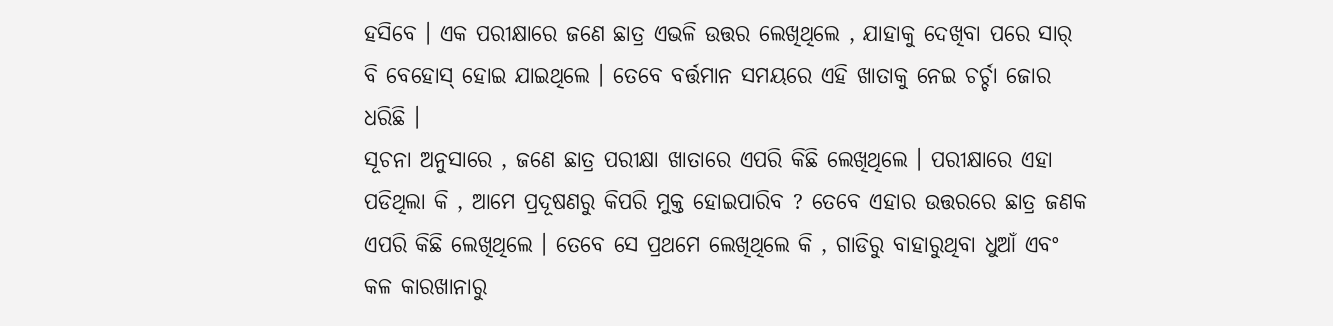ହସିବେ । ଏକ ପରୀକ୍ଷାରେ ଜଣେ ଛାତ୍ର ଏଭଳି ଉତ୍ତର ଲେଖିଥିଲେ , ଯାହାକୁ ଦେଖିବା ପରେ ସାର୍ ବି ବେହୋସ୍ ହୋଇ ଯାଇଥିଲେ । ତେବେ ବର୍ତ୍ତମାନ ସମୟରେ ଏହି ଖାତାକୁ ନେଇ ଚର୍ଚ୍ଚା ଜୋର ଧରିଛି ।
ସୂଚନା ଅନୁସାରେ , ଜଣେ ଛାତ୍ର ପରୀକ୍ଷା ଖାତାରେ ଏପରି କିଛି ଲେଖିଥିଲେ । ପରୀକ୍ଷାରେ ଏହା ପଡିଥିଲା କି , ଆମେ ପ୍ରଦୂଷଣରୁ କିପରି ମୁକ୍ତ ହୋଇପାରିବ ? ତେବେ ଏହାର ଉତ୍ତରରେ ଛାତ୍ର ଜଣକ ଏପରି କିଛି ଲେଖିଥିଲେ । ତେବେ ସେ ପ୍ରଥମେ ଲେଖିଥିଲେ କି , ଗାଡିରୁ ବାହାରୁଥିବା ଧୁଆଁ ଏବଂ କଳ କାରଖାନାରୁ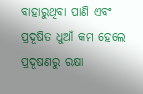ବାହାରୁଥିବା ପାଣି ଏବଂ ପ୍ରଦୂଷିତ ଧୁଆଁ କମ ହେଲେ ପ୍ରଦୂଷଣରୁ ରକ୍ଷା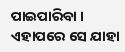ପାଇପାରିବା ।
ଏହାପରେ ସେ ଯାହା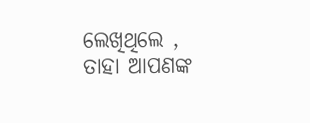ଲେଖିଥିଲେ , ତାହା ଆପଣଙ୍କ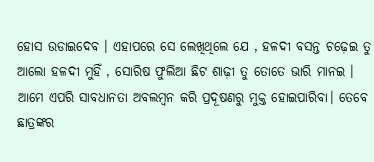ହୋସ ଉଡାଇଦେବ । ଏହାପରେ ସେ ଲେଖିଥିଲେ ଯେ , ହଳଦୀ ବସନ୍ତ ଚଢ଼େଇ ତୁ ଆଲୋ ହଳଦୀ ମୁହିଁ , ସୋରିଷ ଫୁଲିଆ ଛିଟ ଶାଢ଼ୀ ତୁ ତୋତେ ଭାରି ମାନଇ । ଆମେ ଏପରି ସାବଧାନତା ଅବଲମ୍ବନ କରି ପ୍ରଦୂଷଣରୁ ମୁକ୍ତ ହୋଇପାରିବା। ତେବେ ଛାତ୍ରଙ୍କର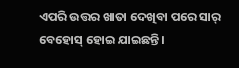ଏପରି ଉତ୍ତର ଖାତା ଦେଖିବା ପରେ ସାର୍ ବେହୋସ୍ ହୋଇ ଯାଇଛନ୍ତି ।